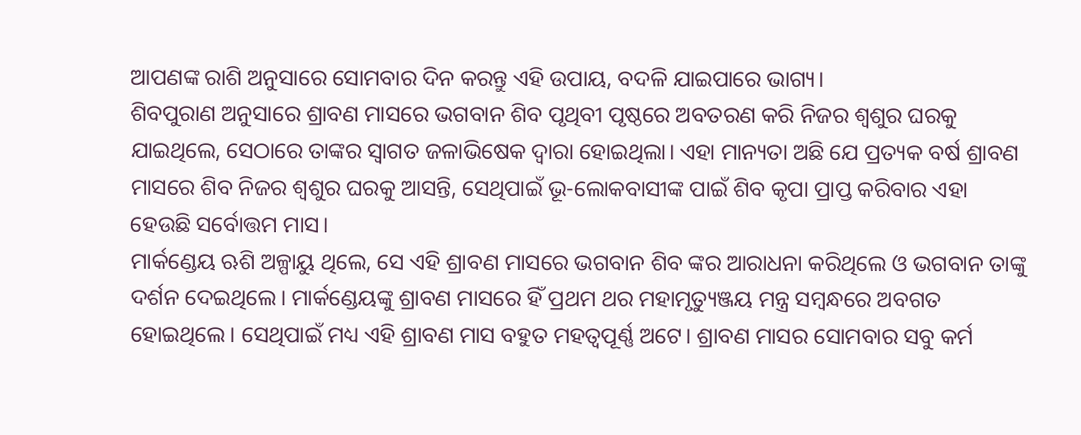ଆପଣଙ୍କ ରାଶି ଅନୁସାରେ ସୋମବାର ଦିନ କରନ୍ତୁ ଏହି ଉପାୟ, ବଦଳି ଯାଇପାରେ ଭାଗ୍ୟ।
ଶିବପୁରାଣ ଅନୁସାରେ ଶ୍ରାବଣ ମାସରେ ଭଗବାନ ଶିବ ପୃଥିବୀ ପୃଷ୍ଠରେ ଅବତରଣ କରି ନିଜର ଶ୍ଵଶୁର ଘରକୁ ଯାଇଥିଲେ, ସେଠାରେ ତାଙ୍କର ସ୍ଵାଗତ ଜଳାଭିଷେକ ଦ୍ଵାରା ହୋଇଥିଲା। ଏହା ମାନ୍ୟତା ଅଛି ଯେ ପ୍ରତ୍ୟକ ବର୍ଷ ଶ୍ରାବଣ ମାସରେ ଶିବ ନିଜର ଶ୍ଵଶୁର ଘରକୁ ଆସନ୍ତି, ସେଥିପାଇଁ ଭୂ-ଲୋକବାସୀଙ୍କ ପାଇଁ ଶିବ କୃପା ପ୍ରାପ୍ତ କରିବାର ଏହା ହେଉଛି ସର୍ବୋତ୍ତମ ମାସ।
ମାର୍କଣ୍ଡେୟ ଋଶି ଅଳ୍ପାୟୁ ଥିଲେ, ସେ ଏହି ଶ୍ରାବଣ ମାସରେ ଭଗବାନ ଶିବ ଙ୍କର ଆରାଧନା କରିଥିଲେ ଓ ଭଗବାନ ତାଙ୍କୁ ଦର୍ଶନ ଦେଇଥିଲେ। ମାର୍କଣ୍ଡେୟଙ୍କୁ ଶ୍ରାବଣ ମାସରେ ହିଁ ପ୍ରଥମ ଥର ମହାମୃତ୍ୟୁଞ୍ଜୟ ମନ୍ତ୍ର ସମ୍ବନ୍ଧରେ ଅବଗତ ହୋଇଥିଲେ। ସେଥିପାଇଁ ମଧ୍ୟ ଏହି ଶ୍ରାବଣ ମାସ ବହୁତ ମହତ୍ବପୂର୍ଣ୍ଣ ଅଟେ। ଶ୍ରାବଣ ମାସର ସୋମବାର ସବୁ କର୍ମ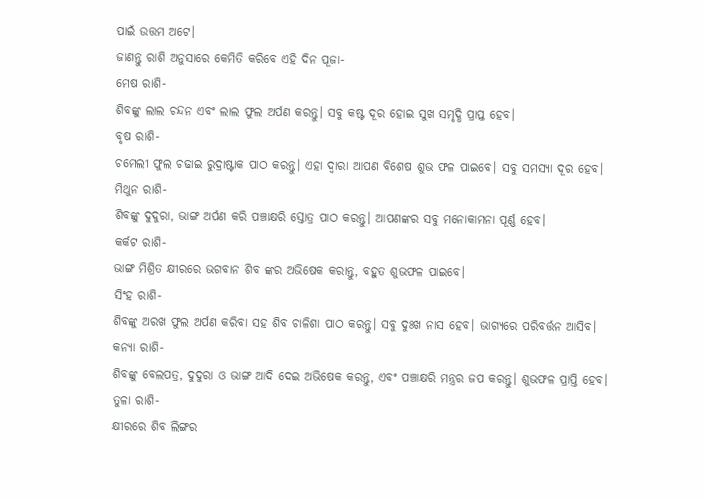ପାଇଁ ଉତ୍ତମ ଅଟେ।
ଜାଣନ୍ତୁ ରାଶି ଅନୁସାରେ କେମିତି କରିବେ ଏହି ଦିନ ପୂଜା-
ମେଷ ରାଶି-
ଶିବଙ୍କୁ ଲାଲ ଚନ୍ଦନ ଏବଂ ଲାଲ ଫୁଲ ଅର୍ପଣ କରନ୍ତୁ। ସବୁ କଷ୍ଟ ଦୂର ହୋଇ ସୁଖ ସମୃଦ୍ଧି ପ୍ରାପ୍ତ ହେବ।
ବୃଷ ରାଶି-
ଚମେଲୀ ଫୁଲ ଚଢାଇ ରୁଦ୍ରାଷ୍ଟାକ ପାଠ କରନ୍ତୁ। ଏହା ଦ୍ଵାରା ଆପଣ ବିଶେଷ ଶୁଭ ଫଳ ପାଇବେ। ସବୁ ସମସ୍ୟା ଦୂର ହେବ।
ମିଥୁନ ରାଶି-
ଶିବଙ୍କୁ ଦୁଦୁରା, ଭାଙ୍ଗ ଅର୍ପଣ କରି ପଞ୍ଚାକ୍ଷରି ସ୍ତୋତ୍ର ପାଠ କରନ୍ତୁ। ଆପଣଙ୍କର ସବୁ ମନୋକାମନା ପୂର୍ଣ୍ଣ ହେବ।
କର୍କଟ ରାଶି-
ଭାଙ୍ଗ ମିଶ୍ରିତ କ୍ଷୀରରେ ଭଗବାନ ଶିବ ଙ୍କର ଅଭିଷେକ କରାନ୍ତୁ, ବହୁତ ଶୁଭଫଳ ପାଇବେ।
ସିଂହ ରାଶି-
ଶିବଙ୍କୁ ଅରଖ ଫୁଲ ଅର୍ପଣ କରିବା ସହ ଶିବ ଚାଳିଶା ପାଠ କରନ୍ତୁ। ସବୁ ଦୁଃଖ ନାସ ହେବ। ଭାଗ୍ୟରେ ପରିବର୍ତ୍ତନ ଆସିବ।
କନ୍ୟା ରାଶି-
ଶିବଙ୍କୁ ବେଲପତ୍ର, ଦୁଦୁରା ଓ ଭାଙ୍ଗ ଆଦି ଦେଇ ଅଭିଷେକ କରନ୍ତୁ, ଏବଂ ପଞ୍ଚାକ୍ଷରି ମନ୍ତ୍ରର ଜପ କରନ୍ତୁ। ଶୁଭଫଳ ପ୍ରାପ୍ତି ହେବ।
ତୁଳା ରାଶି-
କ୍ଷୀରରେ ଶିବ ଲିଙ୍ଗର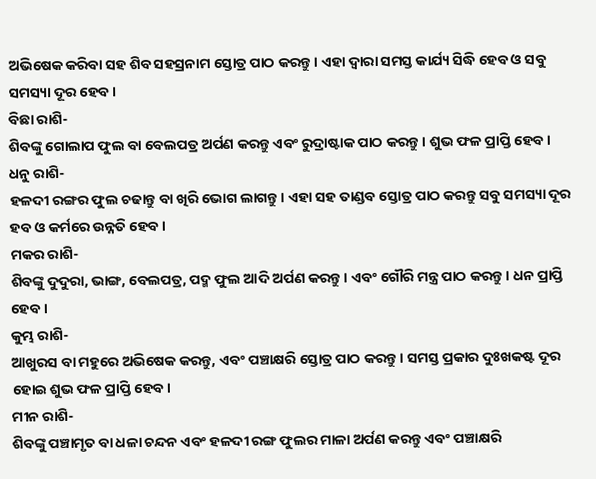ଅଭିଷେକ କରିବା ସହ ଶିବ ସହସ୍ରନାମ ସ୍ତୋତ୍ର ପାଠ କରନ୍ତୁ। ଏହା ଦ୍ଵାରା ସମସ୍ତ କାର୍ଯ୍ୟ ସିଦ୍ଧି ହେବ ଓ ସବୁ ସମସ୍ୟା ଦୂର ହେବ।
ବିଛା ରାଶି-
ଶିବଙ୍କୁ ଗୋଲାପ ଫୁଲ ବା ବେଲପତ୍ର ଅର୍ପଣ କରନ୍ତୁ ଏବଂ ରୁଦ୍ରାଷ୍ଟାକ ପାଠ କରନ୍ତୁ। ଶୁଭ ଫଳ ପ୍ରାପ୍ତି ହେବ।
ଧନୁ ରାଶି-
ହଳଦୀ ରଙ୍ଗର ଫୁଲ ଚଢାନ୍ତୁ ବା ଖିରି ଭୋଗ ଲାଗନ୍ତୁ। ଏହା ସହ ତାଣ୍ଡବ ସ୍ତୋତ୍ର ପାଠ କରନ୍ତୁ ସବୁ ସମସ୍ୟା ଦୂର ହବ ଓ କର୍ମରେ ଉନ୍ନତି ହେବ।
ମକର ରାଶି-
ଶିବଙ୍କୁ ଦୁଦୁରା, ଭାଙ୍ଗ, ବେଲପତ୍ର, ପଦ୍ମ ଫୁଲ ଆଦି ଅର୍ପଣ କରନ୍ତୁ। ଏବଂ ଗୌରି ମନ୍ତ୍ର ପାଠ କରନ୍ତୁ। ଧନ ପ୍ରାପ୍ତି ହେବ ।
କୁମ୍ଭ ରାଶି-
ଆଖୁରସ ବା ମହୁରେ ଅଭିଷେକ କରନ୍ତୁ, ଏବଂ ପଞ୍ଚାକ୍ଷରି ସ୍ତୋତ୍ର ପାଠ କରନ୍ତୁ। ସମସ୍ତ ପ୍ରକାର ଦୁଃଖକଷ୍ଟ ଦୂର ହୋଇ ଶୁଭ ଫଳ ପ୍ରାପ୍ତି ହେବ।
ମୀନ ରାଶି-
ଶିବଙ୍କୁ ପଞ୍ଚାମୃତ ବା ଧଳା ଚନ୍ଦନ ଏବଂ ହଳଦୀ ରଙ୍ଗ ଫୁଲର ମାଳା ଅର୍ପଣ କରନ୍ତୁ ଏବଂ ପଞ୍ଚାକ୍ଷରି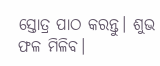ସ୍ତୋତ୍ର ପାଠ କରନ୍ତୁ। ଶୁଭ ଫଳ ମିଳିବ।